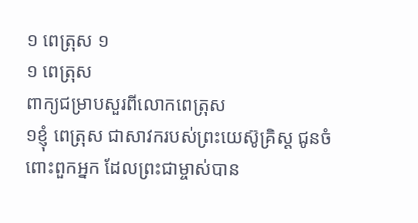១ ពេត្រុស ១
១ ពេត្រុស
ពាក្យជម្រាបសួរពីលោកពេត្រុស
១ខ្ញុំ ពេត្រុស ជាសាវករបស់ព្រះយេស៊ូគ្រិស្ដ ជូនចំពោះពួកអ្នក ដែលព្រះជាម្ចាស់បាន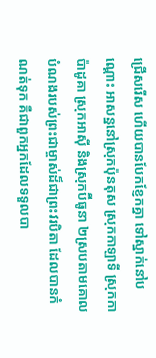ជ្រើសរើស ហើយបានបែកខ្ញែកគ្នា ទៅស្នាក់នៅបណ្ដោះ អាសន្ននៅស្រុកប៉ុនតុស ស្រុកកាឡាទី ស្រុកកាប៉ាដូគា ស្រុកអាស៊ី និងស្រុកប៊ីធូនា ២ស្របតាមគោលបំណងរបស់ព្រះជាម្ចាស់ដ៏ជាព្រះវរបិតា ដែលបានកំណត់ទុក គឺជាពួកអ្នកដែលទទួលបា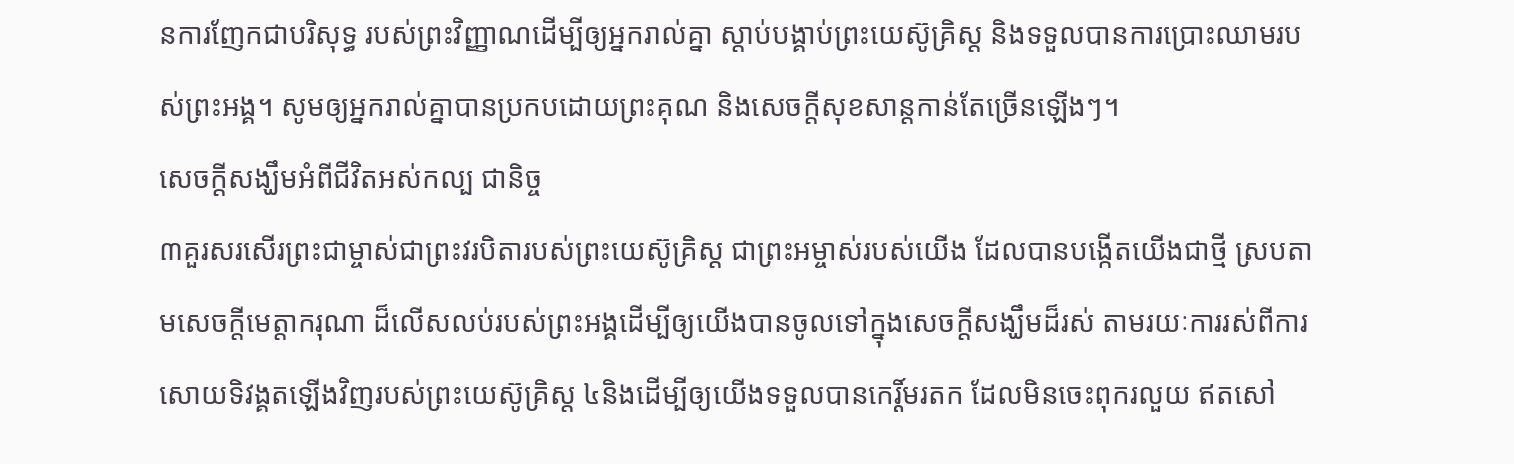នការញែកជាបរិសុទ្ធ របស់ព្រះវិញ្ញាណដើម្បីឲ្យអ្នករាល់គ្នា ស្តាប់បង្គាប់ព្រះយេស៊ូគ្រិស្ដ និងទទួលបានការប្រោះឈាមរបស់ព្រះអង្គ។ សូមឲ្យអ្នករាល់គ្នាបានប្រកបដោយព្រះគុណ និងសេចក្តីសុខសាន្តកាន់តែច្រើនឡើងៗ។
សេចក្ដីសង្ឃឹមអំពីជីវិតអស់កល្ប ជានិច្ច
៣គួរសរសើរព្រះជាម្ចាស់ជាព្រះវរបិតារបស់ព្រះយេស៊ូគ្រិស្ដ ជាព្រះអម្ចាស់របស់យើង ដែលបានបង្កើតយើងជាថ្មី ស្របតាមសេចក្តីមេត្តាករុណា ដ៏លើសលប់របស់ព្រះអង្គដើម្បីឲ្យយើងបានចូលទៅក្នុងសេចក្តីសង្ឃឹមដ៏រស់ តាមរយៈការរស់ពីការសោយទិវង្គតឡើងវិញរបស់ព្រះយេស៊ូគ្រិស្ដ ៤និងដើម្បីឲ្យយើងទទួលបានកេរ្ដិ៍មរតក ដែលមិនចេះពុករលួយ ឥតសៅ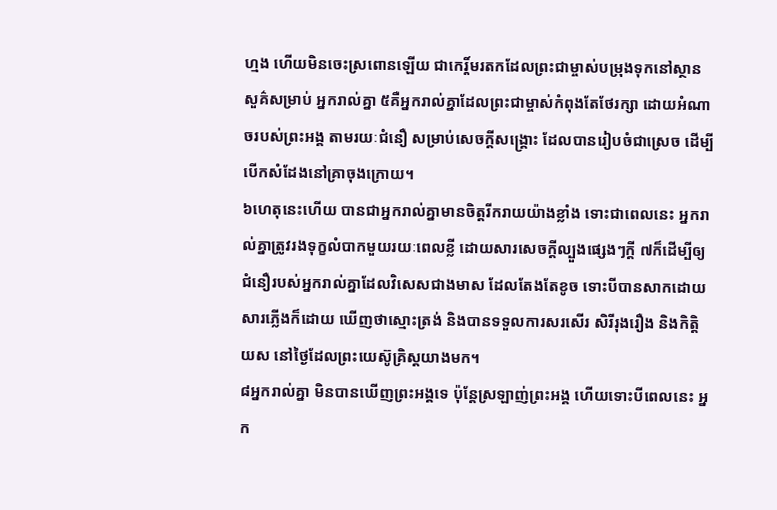ហ្មង ហើយមិនចេះស្រពោនឡើយ ជាកេរ្ដិ៍មរតកដែលព្រះជាម្ចាស់បម្រុងទុកនៅស្ថានសួគ៌សម្រាប់ អ្នករាល់គ្នា ៥គឺអ្នករាល់គ្នាដែលព្រះជាម្ចាស់កំពុងតែថែរក្សា ដោយអំណាចរបស់ព្រះអង្គ តាមរយៈជំនឿ សម្រាប់សេចក្ដីសង្គ្រោះ ដែលបានរៀបចំជាស្រេច ដើម្បីបើកសំដែងនៅគ្រាចុងក្រោយ។
៦ហេតុនេះហើយ បានជាអ្នករាល់គ្នាមានចិត្តរីករាយយ៉ាងខ្លាំង ទោះជាពេលនេះ អ្នករាល់គ្នាត្រូវរងទុក្ខលំបាកមួយរយៈពេលខ្លី ដោយសារសេចក្តីល្បួងផ្សេងៗក្ដី ៧ក៏ដើម្បីឲ្យជំនឿរបស់អ្នករាល់គ្នាដែលវិសេសជាងមាស ដែលតែងតែខូច ទោះបីបានសាកដោយសារភ្លើងក៏ដោយ ឃើញថាស្មោះត្រង់ និងបានទទួលការសរសើរ សិរីរុងរឿង និងកិត្តិយស នៅថ្ងៃដែលព្រះយេស៊ូគ្រិស្ដយាងមក។
៨អ្នករាល់គ្នា មិនបានឃើញព្រះអង្គទេ ប៉ុន្ដែស្រឡាញ់ព្រះអង្គ ហើយទោះបីពេលនេះ អ្នក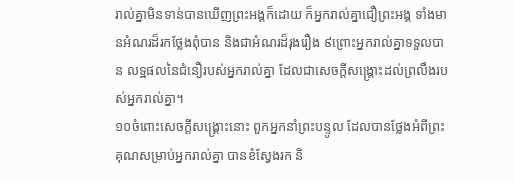រាល់គ្នាមិនទាន់បានឃើញព្រះអង្គក៏ដោយ ក៏អ្នករាល់គ្នាជឿព្រះអង្គ ទាំងមានអំណរដ៏រកថ្លែងពុំបាន និងជាអំណរដ៏រុងរឿង ៩ព្រោះអ្នករាល់គ្នាទទួលបាន លទ្ឋផលនៃជំនឿរបស់អ្នករាល់គ្នា ដែលជាសេចក្ដីសង្គ្រោះដល់ព្រលឹងរបស់អ្នករាល់គ្នា។
១០ចំពោះសេចក្ដីសង្គ្រោះនោះ ពួកអ្នកនាំព្រះបន្ទូល ដែលបានថ្លែងអំពីព្រះគុណសម្រាប់អ្នករាល់គ្នា បានខំស្វែងរក និ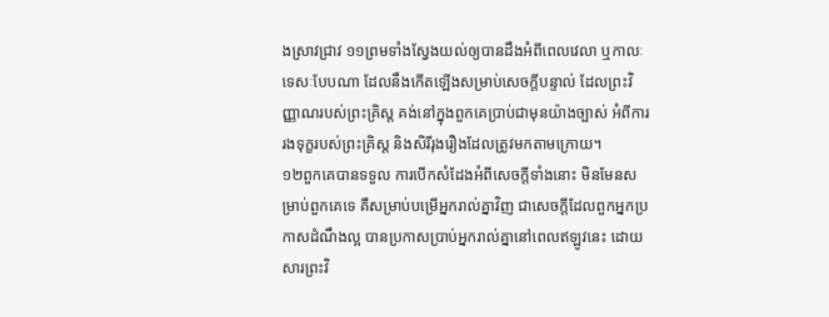ងស្រាវជ្រាវ ១១ព្រមទាំងស្វែងយល់ឲ្យបានដឹងអំពីពេលវេលា ឬកាលៈទេសៈបែបណា ដែលនឹងកើតឡើងសម្រាប់សេចក្តីបន្ទាល់ ដែលព្រះវិញ្ញាណរបស់ព្រះគ្រិស្ដ គង់នៅក្នុងពួកគេប្រាប់ជាមុនយ៉ាងច្បាស់ អំពីការរងទុក្ខរបស់ព្រះគ្រិស្ដ និងសិរីរុងរឿងដែលត្រូវមកតាមក្រោយ។
១២ពួកគេបានទទួល ការបើកសំដែងអំពីសេចក្ដីទាំងនោះ មិនមែនសម្រាប់ពួកគេទេ គឺសម្រាប់បម្រើអ្នករាល់គ្នាវិញ ជាសេចក្ដីដែលពួកអ្នកប្រកាសដំណឹងល្អ បានប្រកាសប្រាប់អ្នករាល់គ្នានៅពេលឥឡូវនេះ ដោយសារព្រះវិ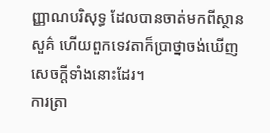ញ្ញាណបរិសុទ្ធ ដែលបានចាត់មកពីស្ថានសួគ៌ ហើយពួកទេវតាក៏ប្រាថ្នាចង់ឃើញសេចក្ដីទាំងនោះដែរ។
ការត្រា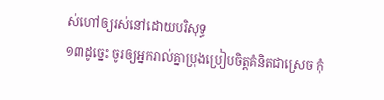ស់ហៅឲ្យរស់នៅដោយបរិសុទ្ធ
១៣ដូច្នេះ ចូរឲ្យអ្នករាល់គ្នាប្រុងប្រៀបចិត្តគំនិតជាស្រេច កុំ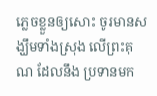ភេ្លចខ្លួនឲ្យសោះ ចូរមានសង្ឃឹមទាំងស្រុង លើព្រះគុណ ដែលនឹង ប្រទានមក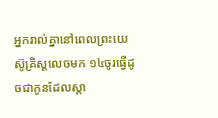អ្នករាល់គ្នានៅពេលព្រះយេស៊ូគ្រិស្ដលេចមក ១៤ចូរធ្វើដូចជាកូនដែលស្តា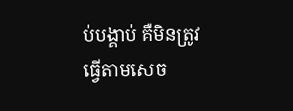ប់បង្គាប់ គឺមិនត្រូវធ្វើតាមសេច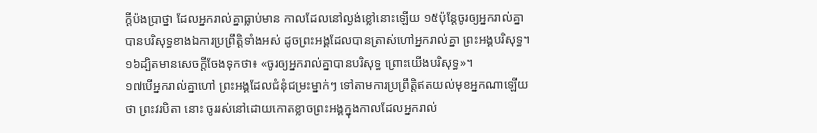ក្តីប៉ងប្រាថ្នា ដែលអ្នករាល់គ្នាធ្លាប់មាន កាលដែលនៅល្ងង់ខ្លៅនោះឡើយ ១៥ប៉ុន្ដែចូរឲ្យអ្នករាល់គ្នាបានបរិសុទ្ធខាងឯការប្រព្រឹត្តិទាំងអស់ ដូចព្រះអង្គដែលបានត្រាស់ហៅអ្នករាល់គ្នា ព្រះអង្គបរិសុទ្ធ។ ១៦ដ្បិតមានសេចក្ដីចែងទុកថា៖ «ចូរឲ្យអ្នករាល់គ្នាបានបរិសុទ្ធ ព្រោះយើងបរិសុទ្ធ»។
១៧បើអ្នករាល់គ្នាហៅ ព្រះអង្គដែលជំនុំជម្រះម្នាក់ៗ ទៅតាមការប្រព្រឹត្តិឥតយល់មុខអ្នកណាឡើយថា ព្រះវរបិតា នោះ ចូររស់នៅដោយកោតខ្លាចព្រះអង្គក្នុងកាលដែលអ្នករាល់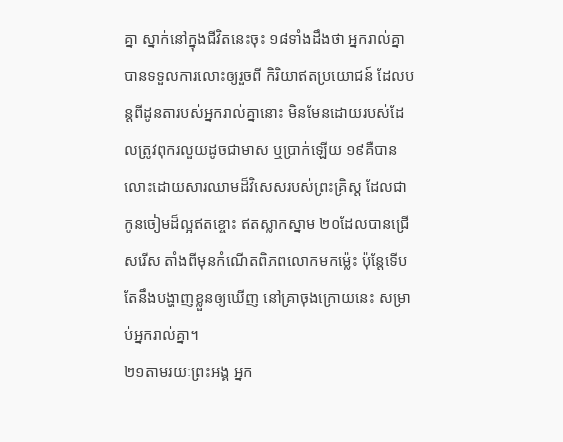គ្នា ស្នាក់នៅក្នុងជីវិតនេះចុះ ១៨ទាំងដឹងថា អ្នករាល់គ្នាបានទទួលការលោះឲ្យរួចពី កិរិយាឥតប្រយោជន៍ ដែលបន្ដពីដូនតារបស់អ្នករាល់គ្នានោះ មិនមែនដោយរបស់ដែលត្រូវពុករលួយដូចជាមាស ឬប្រាក់ឡើយ ១៩គឺបានលោះដោយសារឈាមដ៏វិសេសរបស់ព្រះគ្រិស្ដ ដែលជាកូនចៀមដ៏ល្អឥតខ្ចោះ ឥតស្លាកស្នាម ២០ដែលបានជ្រើសរើស តាំងពីមុនកំណើតពិភពលោកមកម៉្លេះ ប៉ុន្ដែទើបតែនឹងបង្ហាញខ្លួនឲ្យឃើញ នៅគ្រាចុងក្រោយនេះ សម្រាប់អ្នករាល់គ្នា។
២១តាមរយៈព្រះអង្គ អ្នក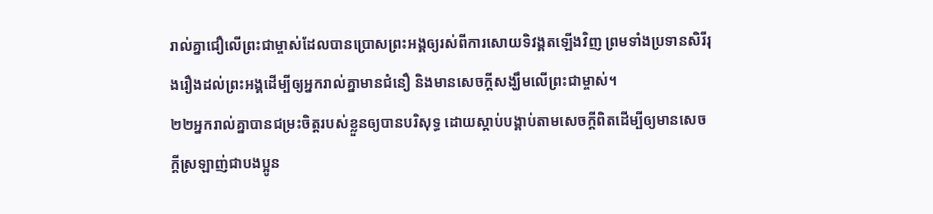រាល់គ្នាជឿលើព្រះជាម្ចាស់ដែលបានប្រោសព្រះអង្គឲ្យរស់ពីការសោយទិវង្គតឡើងវិញ ព្រមទាំងប្រទានសិរីរុងរឿងដល់ព្រះអង្គដើម្បីឲ្យអ្នករាល់គ្នាមានជំនឿ និងមានសេចក្ដីសង្ឃឹមលើព្រះជាម្ចាស់។
២២អ្នករាល់គ្នាបានជម្រះចិត្ដរបស់ខ្លួនឲ្យបានបរិសុទ្ធ ដោយស្តាប់បង្គាប់តាមសេចក្ដីពិតដើម្បីឲ្យមានសេចក្ដីស្រឡាញ់ជាបងប្អូន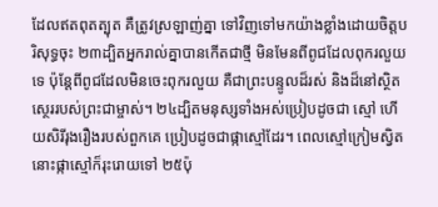ដែលឥតពុតត្បុត គឺត្រូវស្រឡាញ់គ្នា ទៅវិញទៅមកយ៉ាងខ្លាំងដោយចិត្តបរិសុទ្ធចុះ ២៣ដ្បិតអ្នករាល់គ្នាបានកើតជាថ្មី មិនមែនពីពូជដែលពុករលួយទេ ប៉ុន្ដែពីពូជដែលមិនចេះពុករលួយ គឺជាព្រះបន្ទូលដ៏រស់ និងដ៏នៅស្ថិតស្ថេររបស់ព្រះជាម្ចាស់។ ២៤ដ្បិតមនុស្សទាំងអស់ប្រៀបដូចជា ស្មៅ ហើយសិរីរុងរឿងរបស់ពួកគេ ប្រៀបដូចជាផ្កាស្មៅដែរ។ ពេលស្មៅក្រៀមស្វិត នោះផ្កាស្មៅក៏រុះរោយទៅ ២៥ប៉ុ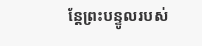ន្ដែព្រះបន្ទូលរបស់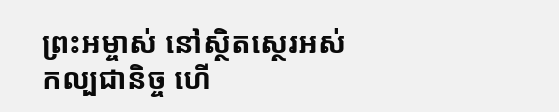ព្រះអម្ចាស់ នៅស្ថិតស្ថេរអស់កល្បជានិច្ច ហើ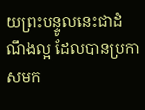យព្រះបន្ទូលនេះជាដំណឹងល្អ ដែលបានប្រកាសមក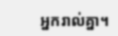អ្នករាល់គ្នា។